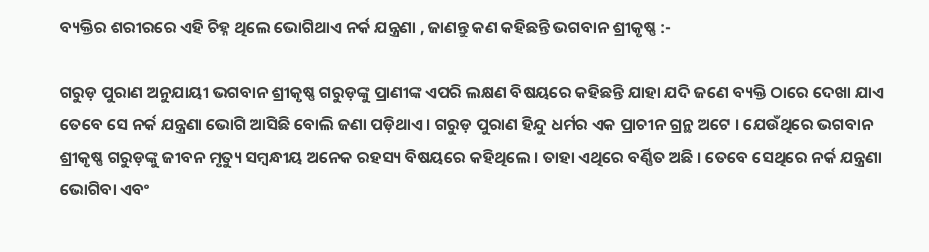ବ୍ୟକ୍ତିର ଶରୀରରେ ଏହି ଚିହ୍ନ ଥିଲେ ଭୋଗିଥାଏ ନର୍କ ଯନ୍ତ୍ରଣା , ଜାଣନ୍ତୁ କଣ କହିଛନ୍ତି ଭଗବାନ ଶ୍ରୀକୃଷ୍ଣ :-

ଗରୁଡ଼ ପୁରାଣ ଅନୁଯାୟୀ ଭଗବାନ ଶ୍ରୀକୃଷ୍ଣ ଗରୁଡ଼ଙ୍କୁ ପ୍ରାଣୀଙ୍କ ଏପରି ଲକ୍ଷଣ ବିଷୟରେ କହିଛନ୍ତି ଯାହା ଯଦି ଜଣେ ବ୍ୟକ୍ତି ଠାରେ ଦେଖା ଯାଏ ତେବେ ସେ ନର୍କ ଯନ୍ତ୍ରଣା ଭୋଗି ଆସିଛି ବୋଲି ଜଣା ପଡ଼ିଥାଏ । ଗରୁଡ଼ ପୁରାଣ ହିନ୍ଦୁ ଧର୍ମର ଏକ ପ୍ରାଚୀନ ଗ୍ରନ୍ଥ ଅଟେ । ଯେଉଁଥିରେ ଭଗବାନ ଶ୍ରୀକୃଷ୍ଣ ଗରୁଡ଼ଙ୍କୁ ଜୀବନ ମୃତ୍ୟୁ ସମ୍ବନ୍ଧୀୟ ଅନେକ ରହସ୍ୟ ବିଷୟରେ କହିଥିଲେ । ତାହା ଏଥିରେ ବର୍ଣ୍ଣିତ ଅଛି । ତେବେ ସେଥିରେ ନର୍କ ଯନ୍ତ୍ରଣା ଭୋଗିବା ଏବଂ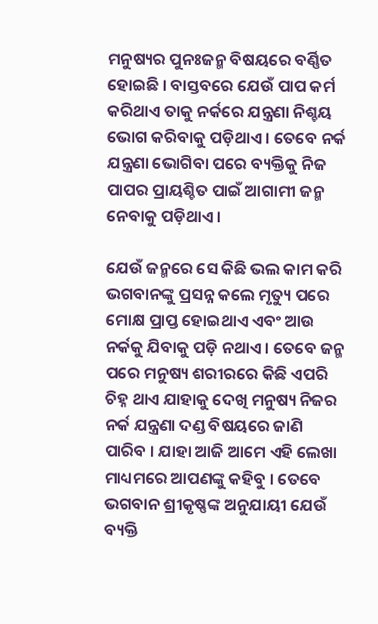ମନୁଷ୍ୟର ପୁନଃଜନ୍ମ ବିଷୟରେ ବର୍ଣ୍ଣିତ ହୋଇଛି । ବାସ୍ତବରେ ଯେଉଁ ପାପ କର୍ମ କରିଥାଏ ତାକୁ ନର୍କରେ ଯନ୍ତ୍ରଣା ନିଶ୍ଚୟ ଭୋଗ କରିବାକୁ ପଡ଼ିଥାଏ । ତେବେ ନର୍କ ଯନ୍ତ୍ରଣା ଭୋଗିବା ପରେ ବ୍ୟକ୍ତିକୁ ନିଜ ପାପର ପ୍ରାୟଶ୍ଚିତ ପାଇଁ ଆଗାମୀ ଜନ୍ମ ନେବାକୁ ପଡ଼ିଥାଏ ।

ଯେଉଁ ଜନ୍ମରେ ସେ କିଛି ଭଲ କାମ କରି ଭଗବାନଙ୍କୁ ପ୍ରସନ୍ନ କଲେ ମୃତ୍ୟୁ ପରେ ମୋକ୍ଷ ପ୍ରାପ୍ତ ହୋଇଥାଏ ଏବଂ ଆଉ ନର୍କକୁ ଯିବାକୁ ପଡ଼ି ନଥାଏ । ତେବେ ଜନ୍ମ ପରେ ମନୁଷ୍ୟ ଶରୀରରେ କିଛି ଏପରି ଚିହ୍ନ ଥାଏ ଯାହାକୁ ଦେଖି ମନୁଷ୍ୟ ନିଜର ନର୍କ ଯନ୍ତ୍ରଣା ଦଣ୍ଡ ବିଷୟରେ ଜାଣି ପାରିବ । ଯାହା ଆଜି ଆମେ ଏହି ଲେଖା ମାଧ୍ୟମରେ ଆପଣଙ୍କୁ କହିବୁ । ତେବେ ଭଗବାନ ଶ୍ରୀକୃଷ୍ଣଙ୍କ ଅନୁଯାୟୀ ଯେଉଁ ବ୍ୟକ୍ତି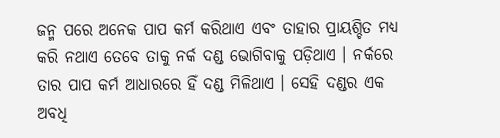ଜନ୍ମ ପରେ ଅନେକ ପାପ କର୍ମ କରିଥାଏ ଏବଂ ତାହାର ପ୍ରାୟଶ୍ଚିତ ମଧ୍ୟ କରି ନଥାଏ ତେବେ ତାକୁ ନର୍କ ଦଣ୍ଡ ଭୋଗିବାକୁ ପଡ଼ିଥାଏ । ନର୍କରେ ତାର ପାପ କର୍ମ ଆଧାରରେ ହିଁ ଦଣ୍ଡ ମିଳିଥାଏ । ସେହି ଦଣ୍ଡର ଏକ ଅବଧି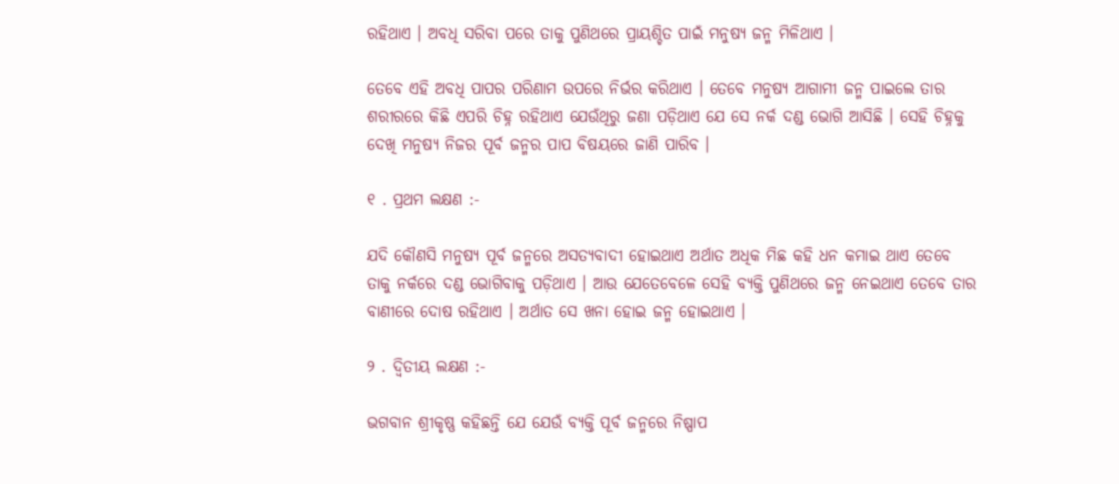ରହିଥାଏ । ଅବଧି ସରିବା ପରେ ତାକୁ ପୁଣିଥରେ ପ୍ରାୟଶ୍ଚିତ ପାଇଁ ମନୁଷ୍ୟ ଜନ୍ମ ମିଳିଥାଏ ।

ତେବେ ଏହି ଅବଧି ପାପର ପରିଣାମ ଉପରେ ନିର୍ଭର କରିଥାଏ । ତେବେ ମନୁଷ୍ୟ ଆଗାମୀ ଜନ୍ମ ପାଇଲେ ତାର ଶରୀରରେ କିଛି ଏପରି ଚିହ୍ନ ରହିଥାଏ ଯେଉଁଥିରୁ ଜଣା ପଡ଼ିଥାଏ ଯେ ସେ ନର୍କ ଦଣ୍ଡ ଭୋଗି ଆସିଛି । ସେହି ଚିହ୍ନକୁ ଦେଖି ମନୁଷ୍ୟ ନିଜର ପୂର୍ବ ଜନ୍ମର ପାପ ବିଷୟରେ ଜାଣି ପାରିବ ।

୧ . ପ୍ରଥମ ଲକ୍ଷଣ :-

ଯଦି କୌଣସି ମନୁଷ୍ୟ ପୂର୍ବ ଜନ୍ମରେ ଅସତ୍ୟବାଦୀ ହୋଇଥାଏ ଅର୍ଥାତ ଅଧିକ ମିଛ କହି ଧନ କମାଇ ଥାଏ ତେବେ ତାକୁ ନର୍କରେ ଦଣ୍ଡ ଭୋଗିବାକୁ ପଡ଼ିଥାଏ । ଆଉ ଯେତେବେଳେ ସେହି ବ୍ୟକ୍ତି ପୁଣିଥରେ ଜନ୍ମ ନେଇଥାଏ ତେବେ ତାର ବାଣୀରେ ଦୋଷ ରହିଥାଏ । ଅର୍ଥାତ ସେ ଖନା ହୋଇ ଜନ୍ମ ହୋଇଥାଏ ।

୨ . ଦ୍ୱିତୀୟ ଲକ୍ଷଣ :-

ଭଗବାନ ଶ୍ରୀକୃଷ୍ଣ କହିଛନ୍ତି ଯେ ଯେଉଁ ବ୍ୟକ୍ତି ପୂର୍ବ ଜନ୍ମରେ ନିଷ୍ପାପ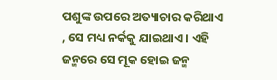ପଶୁଙ୍କ ଉପରେ ଅତ୍ୟାଚାର କରିଥାଏ , ସେ ମଧ୍ୟ ନର୍କକୁ ଯାଇଥାଏ । ଏହି ଜନ୍ମରେ ସେ ମୂକ ହୋଇ ଜନ୍ମ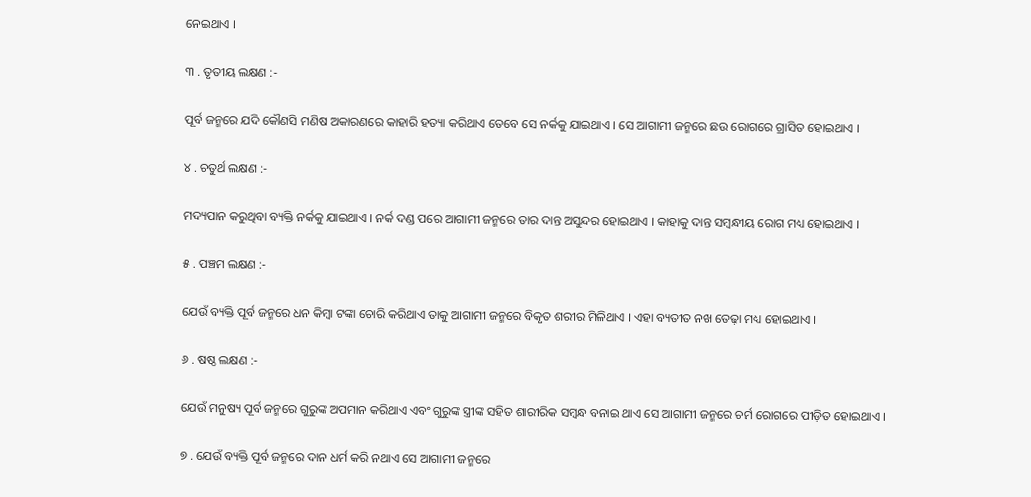ନେଇଥାଏ ।

୩ . ତୃତୀୟ ଲକ୍ଷଣ :-

ପୂର୍ବ ଜନ୍ମରେ ଯଦି କୌଣସି ମଣିଷ ଅକାରଣରେ କାହାରି ହତ୍ୟା କରିଥାଏ ତେବେ ସେ ନର୍କକୁ ଯାଇଥାଏ । ସେ ଆଗାମୀ ଜନ୍ମରେ ଛଉ ରୋଗରେ ଗ୍ରାସିତ ହୋଇଥାଏ ।

୪ . ଚତୁର୍ଥ ଲକ୍ଷଣ :-

ମଦ୍ୟପାନ କରୁଥିବା ବ୍ୟକ୍ତି ନର୍କକୁ ଯାଇଥାଏ । ନର୍କ ଦଣ୍ଡ ପରେ ଆଗାମୀ ଜନ୍ମରେ ତାର ଦାନ୍ତ ଅସୁନ୍ଦର ହୋଇଥାଏ । କାହାକୁ ଦାନ୍ତ ସମ୍ବନ୍ଧୀୟ ରୋଗ ମଧ୍ୟ ହୋଇଥାଏ ।

୫ . ପଞ୍ଚମ ଲକ୍ଷଣ :-

ଯେଉଁ ବ୍ୟକ୍ତି ପୂର୍ବ ଜନ୍ମରେ ଧନ କିମ୍ବା ଟଙ୍କା ଚୋରି କରିଥାଏ ତାକୁ ଆଗାମୀ ଜନ୍ମରେ ବିକୃତ ଶରୀର ମିଳିଥାଏ । ଏହା ବ୍ୟତୀତ ନଖ ତେଢ଼ା ମଧ୍ୟ ହୋଇଥାଏ ।

୬ . ଷଷ୍ଠ ଲକ୍ଷଣ :-

ଯେଉଁ ମନୁଷ୍ୟ ପୂର୍ବ ଜନ୍ମରେ ଗୁରୁଙ୍କ ଅପମାନ କରିଥାଏ ଏବଂ ଗୁରୁଙ୍କ ସ୍ତ୍ରୀଙ୍କ ସହିତ ଶାରୀରିକ ସମ୍ବନ୍ଧ ବନାଇ ଥାଏ ସେ ଆଗାମୀ ଜନ୍ମରେ ଚର୍ମ ରୋଗରେ ପୀଡ଼ିତ ହୋଇଥାଏ ।

୭ . ଯେଉଁ ବ୍ୟକ୍ତି ପୂର୍ବ ଜନ୍ମରେ ଦାନ ଧର୍ମ କରି ନଥାଏ ସେ ଆଗାମୀ ଜନ୍ମରେ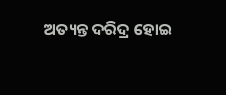ଅତ୍ୟନ୍ତ ଦରିଦ୍ର ହୋଇ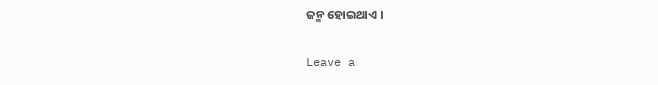ଜନ୍ମ ହୋଇଥାଏ ।

Leave a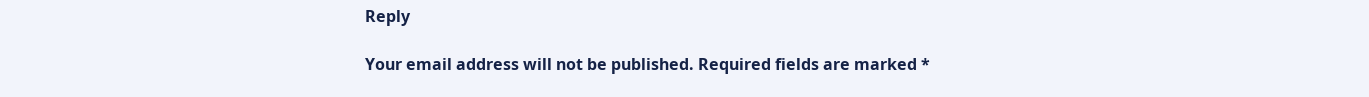Reply

Your email address will not be published. Required fields are marked *